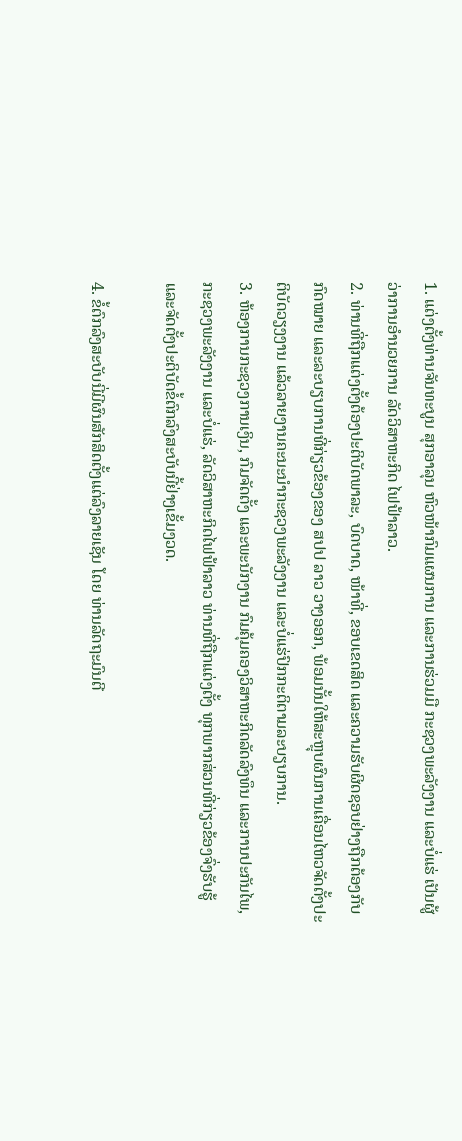1. ແຕ່ງຕັ້ງທ່ານຈັນທະບູນ ສຸກອາລຸນ ຫົວໜ້າກົມແຜນການ ແລະການຮ່ວມມື ກະຊວງພະລັງງານ ແລະບໍ່ແຮ່ ເປັນຜູ້ວ່າການອຳນວຍການ ລັດວິສາຫະກິດ ໄຟຟ້າລາວ.
2. ທ່ານທີ່ຖືກແຕ່ງຕັ້ງຕ້ອງປະຕິບັດພາລະ, ບົດບາດ, ໜ້າທີ່, ຂອບເຂດສິດ ແລະຄວາມຮັບຜິດຊອບຢ່າງຖືກຕ້ອງກັບກົດໝາຍ ແລະລະບຽບການທີ່ກ່ຽວຂ້ອງຂອງ ສປປ ລາວ ວາງອອກ, ພ້ອມນັ້ນໃຫ້ສະຫຼຸບຜົນການເຄື່ອນໄຫວຈັດຕັ້ງປະຕິບັດວຽງງານ ແລ້ວລາຍງານຄະນະນຳກະຊວງພະລັງງານ ແລະບໍ່ແຮ່ປົກກະຕິຕາມລະບຽບການ.
3. ຫ້ອງການກະຊວງການເງິນ, ກົມຈັດຕັ້ງ ແລະພະນັກງານ ກົມຄຸ້ມຄອງວິສາຫະກິດລັດລົງທຶນ ແລະການປະກັນໄພ, ກະຊວງພະລັງງານ ແລະບໍ່ແຮ່, ລັດວິສາຫະກິດໄຟຟ້າລາວ ທ່ານທີ່ຖືກແຕ່ງຕັ້ງ ທຸກພາກສ່ວນທີ່ກ່ຽວຂ້ອງຈົ່ງຮັບຮູ້ ແລະຈັດຕັ້ງປະຕິບັດຂໍ້ຕົກລົງສະບັບນີ້ຢ່າງເຂັ້ມງວດ.

4. ຂໍ້ຕົກລົງສະບັບນີ່ມີຜົນສັກສິດຕັ້ງແຕ່ລົງລາຍເຊັນ ໂດຍ ທ່ານລັດຖະມົນຕີ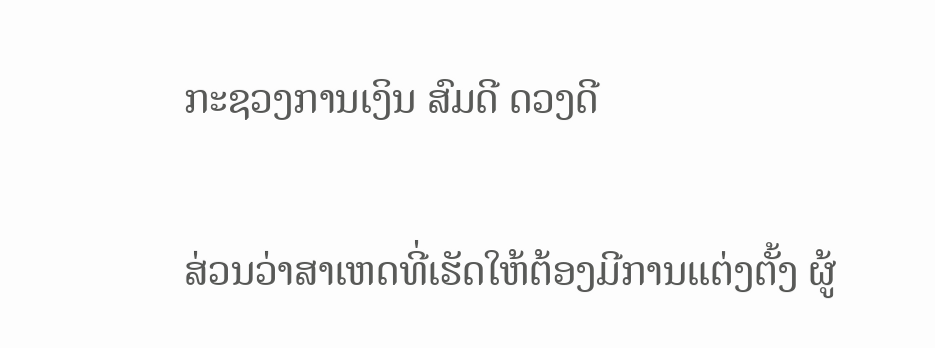ກະຊວງການເງິນ ສົມດີ ດວງດີ

ສ່ວນວ່າສາເຫດທີ່ເຮັດໃຫ້ຕ້ອງມີການແຕ່ງຕັ້ງ ຜູ້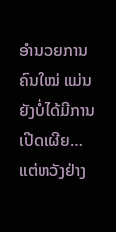ອໍານວຍການຄົນໃໝ່ ແມ່ນຍັງບໍ່ໄດ້ມີການເປີດເຜີຍ… ແຕ່ຫວັງຢ່າງ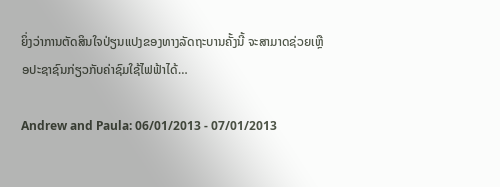ຍິ່ງວ່າການຕັດສິນໃຈປ່ຽນແປງຂອງທາງລັດຖະບານຄັ້ງນີ້ ຈະສາມາດຊ່ວຍເຫຼືອປະຊາຊົນກ່ຽວກັບຄ່າຊົມໃຊ້ໄຟຟ້າໄດ້…

Andrew and Paula: 06/01/2013 - 07/01/2013